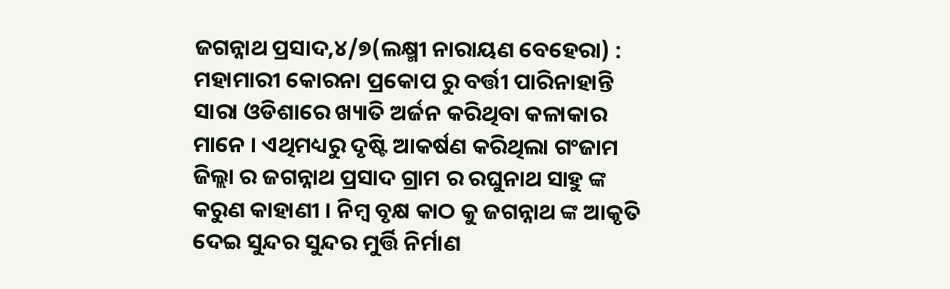ଜଗନ୍ନାଥ ପ୍ରସାଦ,୪/୭(ଲକ୍ଷ୍ମୀ ନାରାୟଣ ବେହେରା) : ମହାମାରୀ କୋରନା ପ୍ରକୋପ ରୁ ବର୍ତ୍ତୀ ପାରିନାହାନ୍ତି ସାରା ଓଡିଶାରେ ଖ୍ୟାତି ଅର୍ଜନ କରିଥିବା କଳାକାର ମାନେ । ଏଥିମଧ୍ୟରୁ ଦୃଷ୍ଟି ଆକର୍ଷଣ କରିଥିଲା ଗଂଜାମ ଜିଲ୍ଲା ର ଜଗନ୍ନାଥ ପ୍ରସାଦ ଗ୍ରାମ ର ରଘୁନାଥ ସାହୁ ଙ୍କ କରୁଣ କାହାଣୀ । ନିମ୍ବ ବୃକ୍ଷ କାଠ କୁ ଜଗନ୍ନାଥ ଙ୍କ ଆକୃତି ଦେଇ ସୁନ୍ଦର ସୁନ୍ଦର ମୁର୍ତ୍ତି ନିର୍ମାଣ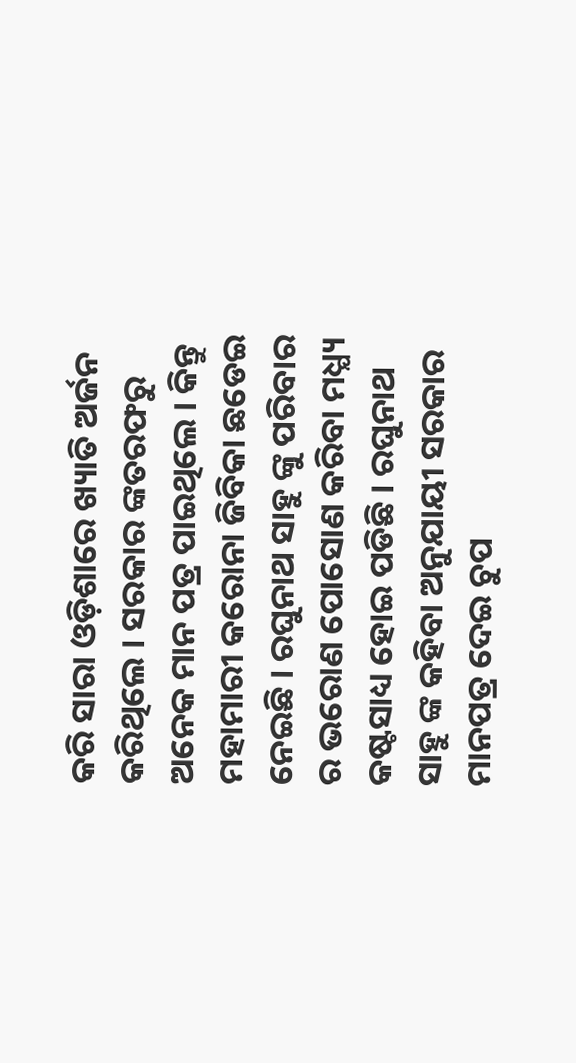କରି ସାରା ଓଡ଼ିଶାରେ ଖ୍ୟାତି ଅର୍ଜନ କରିଥିଲେ । ସରକାର ଙ୍କତରଫରୁ ଅନେକ ମାନ ପତ୍ର ପାଇଥିଲେ । କିନ୍ତୁ ମହାମାରୀ କରୋନା ଜିବିକା ଛଡେଇ ନେଇଛି । ରଘୁନାଥ ସାହୁ ଙ୍କୁ ପରିବାର ର ଭରୋଣ ପୋସୋଣ କରିବା ମଧ୍ଯ୍ୟ କଷ୍ଟସାଧ୍ୟ ହୋଇ ପଡିଛି । ରଘୁନାଥ ସାହୁ ଙ୍କ କହିବା ଅନୁଯାୟୀ ସରକାର ମାନପତ୍ର ଦେଇ ଚୁପ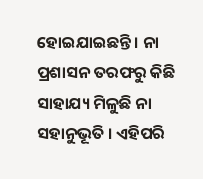ହୋଇଯାଇଛନ୍ତି । ନା ପ୍ରଶାସନ ତରଫରୁ କିଛି ସାହାଯ୍ୟ ମିଳୁଛି ନା ସହାନୁଭୂତି । ଏହିପରି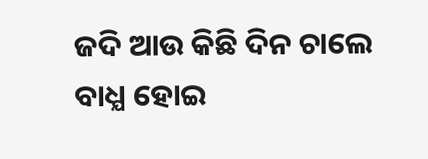ଜଦି ଆଉ କିଛି ଦିନ ଚାଲେ ବାଧ୍ଯ ହୋଇ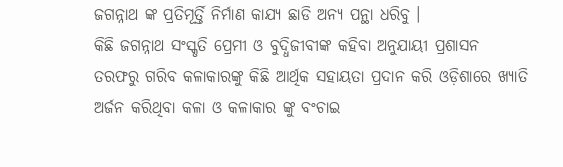ଜଗନ୍ନାଥ ଙ୍କ ପ୍ରତିମୂର୍ତ୍ତି ନିର୍ମାଣ କାଯ୍ୟ ଛାଡି ଅନ୍ୟ ପନ୍ଥା ଧରିବୁ ।
କିଛି ଜଗନ୍ନାଥ ସଂସ୍କୃତି ପ୍ରେମୀ ଓ ବୁଦ୍ଧିଜୀବୀଙ୍କ କହିବା ଅନୁଯାୟୀ ପ୍ରଶାସନ ତରଫରୁ ଗରିବ କଳାକାରଙ୍କୁ କିଛି ଆର୍ଥିକ ସହାୟତା ପ୍ରଦାନ କରି ଓଡ଼ିଶାରେ ଖ୍ୟାତି ଅର୍ଜନ କରିଥିବା କଳା ଓ କଳାକାର ଙ୍କୁ ବଂଚାଇ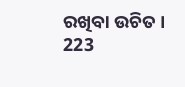ରଖିବା ଉଚିତ ।
223